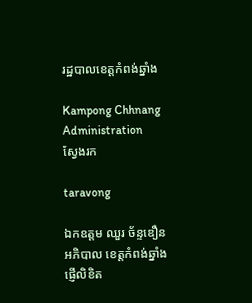រដ្ឋបាលខេត្តកំពង់ឆ្នាំង

Kampong Chhnang Administration
ស្វែងរក

taravong

ឯកឧត្តម ឈួរ ច័ន្ទឌឿន អភិបាល ខេត្តកំពង់ឆ្នាំង ផ្ញើលិខិត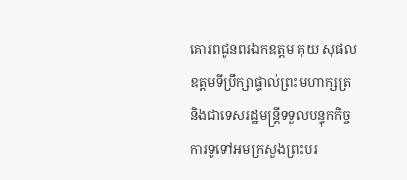គោរពជូនពរឯកឧត្តម គុយ សុផល ឧត្តមទីប្រឹក្សាផ្ទាល់ព្រះមហាក្សត្រ និងជាទេសរដ្ឋមន្ត្រីទទួលបន្ទុកកិច្ចការទូទៅអមក្រសួងព្រះបរ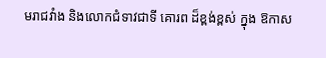មរាជវាំង និងលោកជំទាវជាទី គោរព ដ៏ខ្ពង់ខ្ពស់ ក្នុង ឱកាស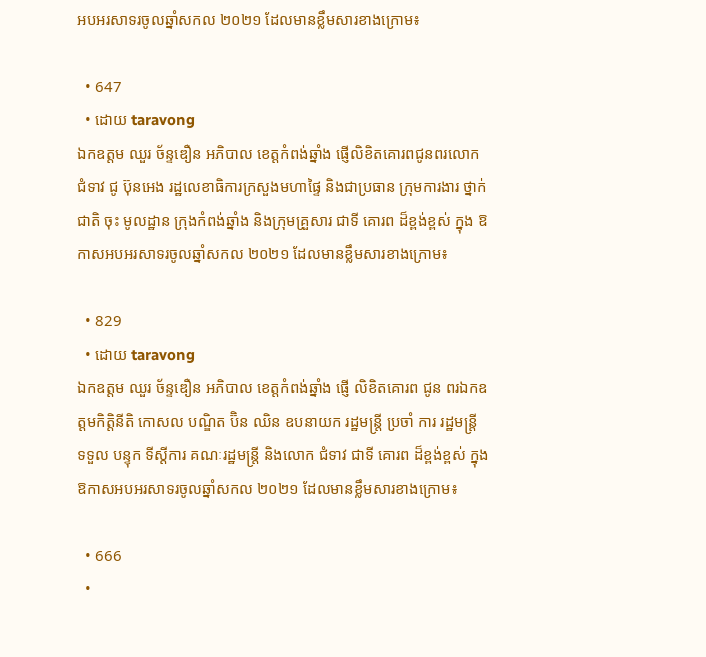អបអរសាទរចូលឆ្នាំសកល ២០២១ ដែលមានខ្លឹមសារខាងក្រោម៖

  • 647
  • ដោយ taravong
ឯកឧត្តម ឈួរ ច័ន្ទឌឿន អភិបាល ខេត្តកំពង់ឆ្នាំង ផ្ញើលិខិតគោរពជូនពរលោកជំទាវ ជូ ប៊ុនអេង រដ្ឋលេខាធិការក្រសួងមហាផ្ទៃ និងជាប្រធាន ក្រុមការងារ ថ្នាក់ជាតិ ចុះ មូលដ្ឋាន ក្រុងកំពង់ឆ្នាំង និងក្រុមគ្រួសារ ជាទី គោរព ដ៏ខ្ពង់ខ្ពស់ ក្នុង ឱកាសអបអរសាទរចូលឆ្នាំសកល ២០២១ ដែលមានខ្លឹមសារខាងក្រោម៖

  • 829
  • ដោយ taravong
ឯកឧត្តម ឈួរ ច័ន្ទឌឿន អភិបាល ខេត្តកំពង់ឆ្នាំង ផ្ញើ លិខិតគោរព ជូន ពរឯកឧត្តមកិត្តិនីតិ កោសល បណ្ឌិត ប៊ិន ឈិន ឧបនាយក រដ្ឋមន្ត្រី ប្រចាំ ការ រដ្ឋមន្ត្រី ទទួល បន្ទុក ទីស្ដីការ គណៈរដ្ឋមន្ត្រី និងលោក ជំទាវ ជាទី គោរព ដ៏ខ្ពង់ខ្ពស់ ក្នុង ឱកាសអបអរសាទរចូលឆ្នាំសកល ២០២១ ដែលមានខ្លឹមសារខាងក្រោម៖

  • 666
  •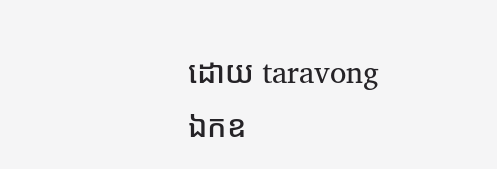ដោយ taravong
ឯកឧ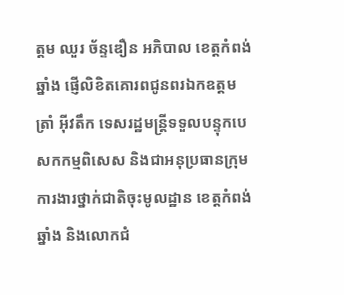ត្តម ឈួរ ច័ន្ទឌឿន អភិបាល ខេត្តកំពង់ឆ្នាំង ផ្ញើលិខិតគោរពជូនពរឯកឧត្តម ត្រាំ អ៊ីវតឹក ទេសរដ្ឋមន្ត្រីទទួលបន្ទុកបេសកកម្មពិសេស និងជាអនុប្រធានក្រុមការងារថ្នាក់ជាតិចុះមូលដ្ឋាន ខេត្តកំពង់ឆ្នាំង និងលោកជំ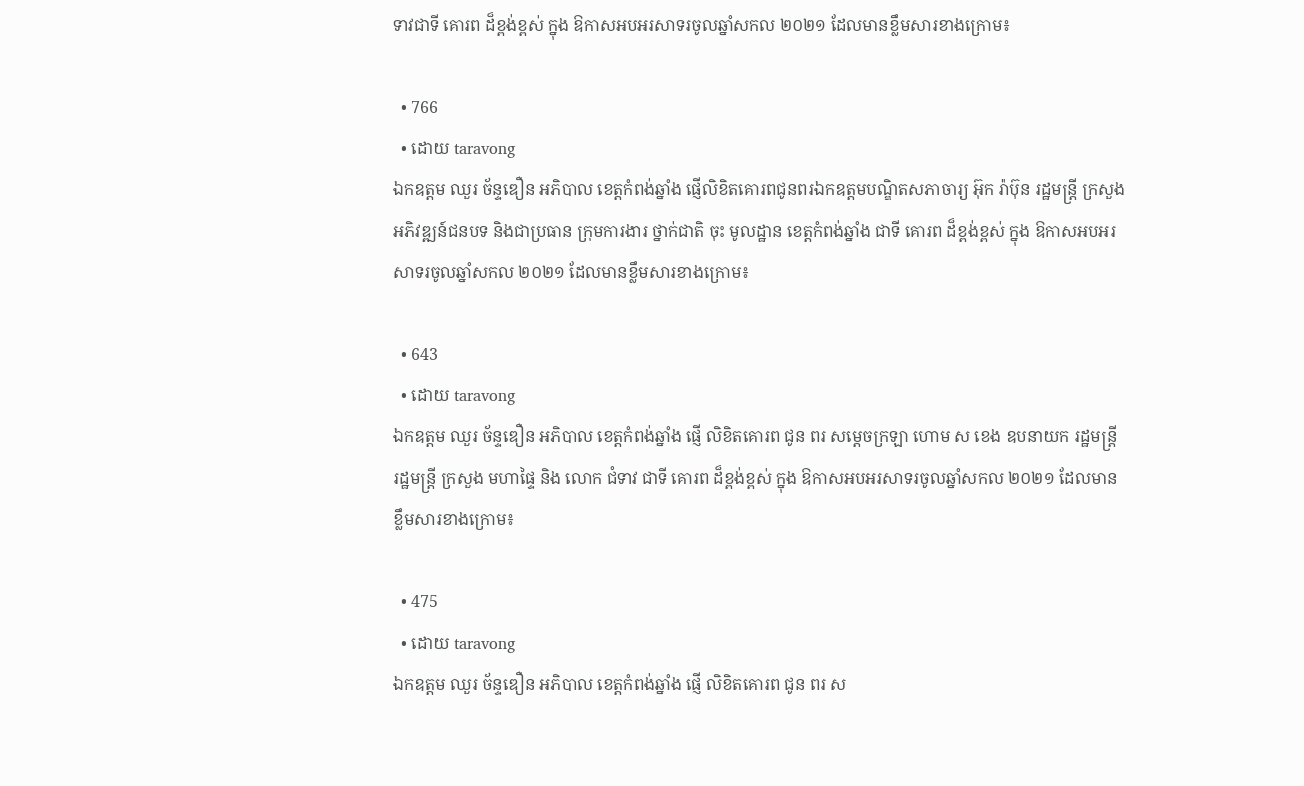ទាវជាទី គោរព ដ៏ខ្ពង់ខ្ពស់ ក្នុង ឱកាសអបអរសាទរចូលឆ្នាំសកល ២០២១ ដែលមានខ្លឹមសារខាងក្រោម៖

  • 766
  • ដោយ taravong
ឯកឧត្តម ឈួរ ច័ន្ទឌឿន អភិបាល ខេត្តកំពង់ឆ្នាំង ផ្ញើលិខិតគោរពជូនពរឯកឧត្តមបណ្ឌិតសភាចារ្យ អ៊ុក រ៉ាប៊ុន រដ្ឋមន្ត្រី ក្រសួង អភិវឌ្ឍន៍ជនបទ និងជាប្រធាន ក្រុមការងារ ថ្នាក់ជាតិ ចុះ មូលដ្ឋាន ខេត្តកំពង់ឆ្នាំង ជាទី គោរព ដ៏ខ្ពង់ខ្ពស់ ក្នុង ឱកាសអបអរសាទរចូលឆ្នាំសកល ២០២១ ដែលមានខ្លឹមសារខាងក្រោម៖

  • 643
  • ដោយ taravong
ឯកឧត្តម ឈួរ ច័ន្ទឌឿន អភិបាល ខេត្តកំពង់ឆ្នាំង ផ្ញើ លិខិតគោរព ជូន ពរ សម្ដេចក្រឡា ហោម ស ខេង ឧបនាយក រដ្ឋមន្ត្រី រដ្ឋមន្ត្រី ក្រសួង មហាផ្ទៃ និង លោក ជំទាវ ជាទី គោរព ដ៏ខ្ពង់ខ្ពស់ ក្នុង ឱកាសអបអរសាទរចូលឆ្នាំសកល ២០២១ ដែលមានខ្លឹមសារខាងក្រោម៖

  • 475
  • ដោយ taravong
ឯកឧត្តម ឈួរ ច័ន្ទឌឿន អភិបាល ខេត្តកំពង់ឆ្នាំង ផ្ញើ លិខិតគោរព ជូន ពរ ស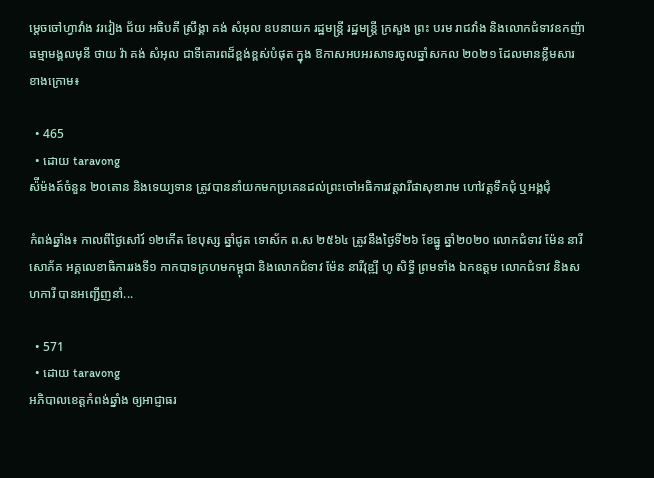ម្ដេចចៅហ្វាវាំង វរវៀង ជ័យ អធិបតី ស្រឹង្គា គង់ សំអុល ឧបនាយក រដ្ឋមន្ត្រី រដ្ឋមន្ត្រី ក្រសួង ព្រះ បរម រាជវាំង និងលោកជំទាវឧកញ៉ា ធម្មាមង្គលមុនី ថាយ វ៉ា គង់ សំអុល ជាទីគោរពដ៏ខ្ពង់ខ្ពស់បំផុត ក្នុង ឱកាសអបអរសាទរចូលឆ្នាំសកល ២០២១ ដែលមានខ្លឹមសារខាងក្រោម៖

  • 465
  • ដោយ taravong
ស៉ីម៉ងត៍ចំនួន ២០តោន និងទេយ្យទាន ត្រូវបាននាំយកមកប្រគេនដល់ព្រះចៅអធិការវត្តវារីផាសុខារាម ហៅវត្តទឹកជុំ ឬអង្គជុំ

កំពង់ឆ្នាំង៖ កាលពីថ្ងៃសៅរ៍ ១២កើត ខែបុស្ស ឆ្នាំជូត ទោស័ក ព.ស ២៥៦៤ ត្រូវនឹងថ្ងៃទី២៦ ខែធ្នូ ឆ្នាំ២០២០ លោកជំទាវ ម៉ែន នារីសោភ័គ អគ្គលេខាធិការរងទី១ កាកបាទក្រហមកម្ពុជា និងលោកជំទាវ ម៉ែន នារីវុឌ្ឍី ហូ សិទ្ធី ព្រមទាំង ឯកឧត្ដម លោកជំទាវ និងសហការី បានអញ្ជើញនាំ...

  • 571
  • ដោយ taravong
អភិបាលខេត្តកំពង់ឆ្នាំង ឲ្យអាជ្ញាធរ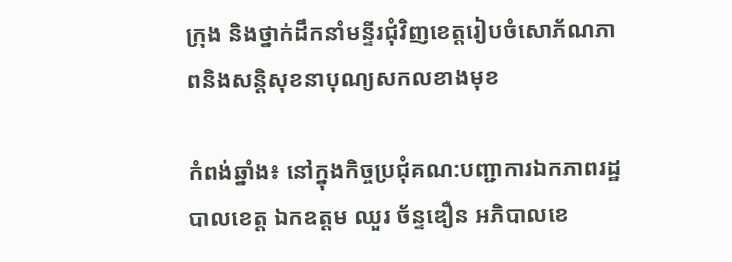ក្រុង និងថ្នាក់ដឹកនាំមន្ទីរជុំវិញខេត្តរៀបចំសោភ័ណភាពនិងសន្តិសុខនាបុណ្យសកលខាងមុខ

កំពង់ឆ្នាំង៖ នៅក្នុងកិច្ចប្រជុំគណ:បញ្ជាការឯកភាពរដ្ឋបាលខេត្ត ឯកឧត្តម ឈួរ ច័ន្ទឌឿន អភិបាលខេ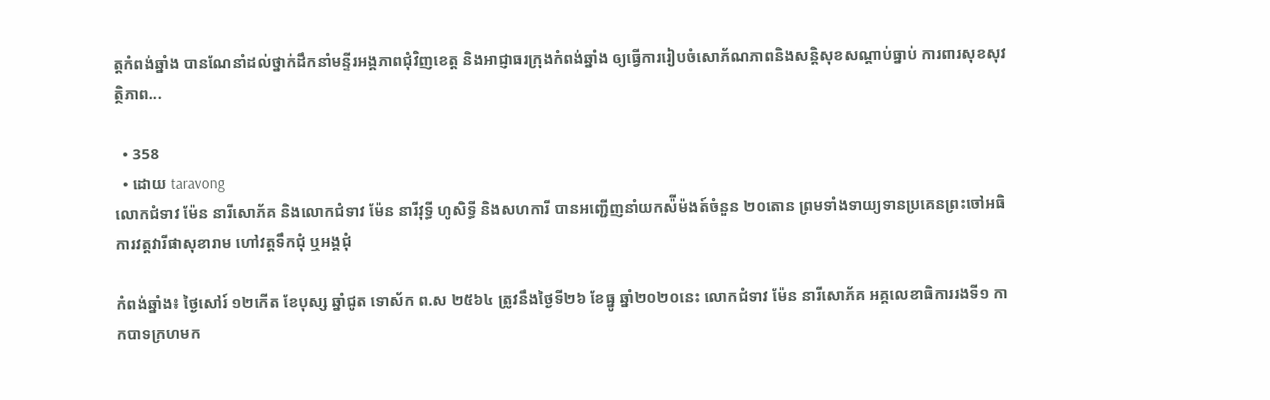ត្តកំពង់ឆ្នាំង បានណែនាំដល់ថ្នាក់ដឹកនាំមន្ទីរអង្គភាពជុំវិញខេត្ត និងអាជ្ញាធរក្រុងកំពង់ឆ្នាំង ឲ្យធ្វើការរៀបចំសោភ័ណភាពនិងសន្តិសុខសណ្តាប់ធ្នាប់ ការពារសុខសុវត្ថិភាព...

  • 358
  • ដោយ taravong
លោកជំទាវ ម៉ែន នារីសោភ័គ និងលោកជំទាវ ម៉ែន នារីវុទ្ធី ហូសិទ្ធី និងសហការី បានអញ្ជើញនាំយកស៉ីម៉ងត៍ចំនួន ២០តោន ព្រមទាំងទាយ្យទានប្រគេនព្រះចៅអធិការវត្តវារីផាសុខារាម ហៅវត្តទឹកជុំ ឬអង្គជុំ

កំពង់ឆ្នាំង៖ ថ្ងៃសៅរ៍ ១២កើត ខែបុស្ស ឆ្នាំជូត ទោស័ក ព.ស ២៥៦៤ ត្រូវនឹងថ្ងៃទី២៦ ខែធ្នូ ឆ្នាំ២០២០នេះ លោកជំទាវ ម៉ែន នារីសោភ័គ អគ្គលេខាធិការរងទី១ កាកបាទក្រហមក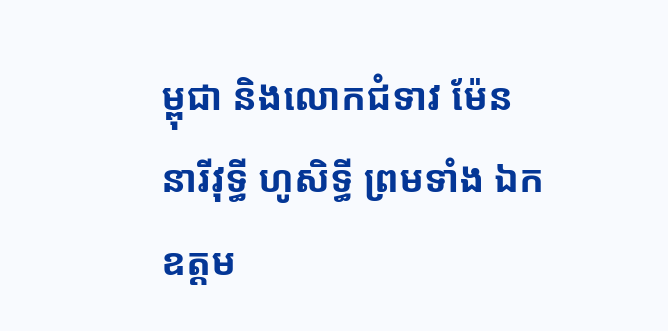ម្ពុជា និងលោកជំទាវ ម៉ែន នារីវុទ្ធី ហូសិទ្ធី ព្រមទាំង ឯកឧត្ដម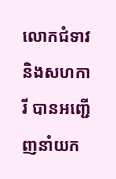លោកជំទាវ និងសហការី បានអញ្ជើញនាំយក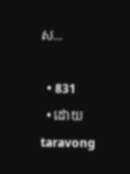ស...

  • 831
  • ដោយ taravong